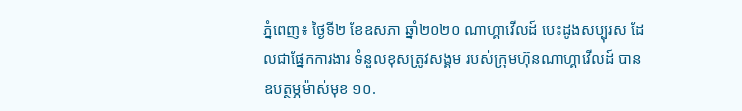ភ្នំពេញ៖ ថ្ងៃទី២ ខែឧសភា ឆ្នាំ២០២០ ណាហ្គាវើលដ៍ បេះដូងសប្បុរស ដែលជាផ្នែកការងារ ទំនួលខុសត្រូវសង្គម របស់ក្រុមហ៊ុនណាហ្គាវើលដ៍ បានឧបត្ថម្ភម៉ាស់មុខ ១០.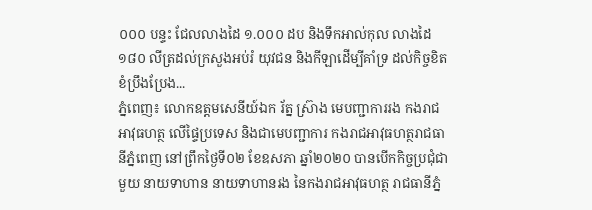០០០ បន្ទះ ជែលលាងដៃ ១.០០០ ដប និងទឹកអាល់កុល លាងដៃ ១៨០ លីត្រដល់ក្រសួងអប់រំ យុវជន និងកីឡាដើម្បីគាំទ្រ ដល់កិច្ចខិតខំប្រឹងប្រែង...
ភ្នំពេញ៖ លោកឧត្តមសេនីយ៍ឯក រ័ត្ន ស្រ៊ាង មេបញ្ជាការរង កងរាជអាវុធហត្ថ លើផ្ទៃប្រទេស និងជាមេបញ្ជាការ កងរាជអាវុធហត្ថរាជធានីភ្នំពេញ នៅព្រឹកថ្ងៃទី០២ ខែឧសភា ឆ្នាំ២០២០ បានបើកកិច្ចប្រជុំជាមួយ នាយទាហាន នាយទាហានរង នៃកងរាជអាវុធហត្ថ រាជធានីភ្នំ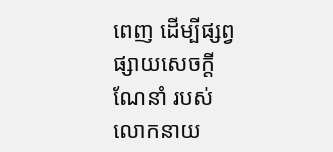ពេញ ដើម្បីផ្សព្វផ្សាយសេចក្តីណែនាំ របស់លោកនាយ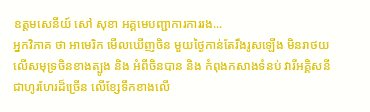ឧត្តមសេនីយ៍ សៅ សុខា អគ្គមេបញ្ជាការការរង...
អ្នកវិភាគ ថា អាមេរិក មើលឃើញចិន មួយថ្ងៃកាន់តែរឹងរូសឡើង មិនរាថយ លើសមុទ្រចិនខាងត្បូង និង អំពីចិនបាន និង កំពុងកសាងទំនប់ វារីអគ្គិសនីជាហូរហែរដ៏ច្រើន លើខ្សែទឹកខាងលើ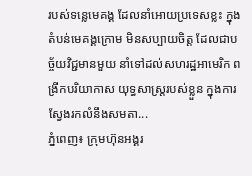របស់ទន្លេមេគង្គ ដែលនាំអោយប្រទេសខ្លះ ក្នុងតំបន់មេគង្គក្រោម មិនសប្បាយចិត្ត ដែលជាបច្ច័យវិជ្ជមានមួយ នាំទៅដល់សហរដ្ឋអាមេរិក ពង្រីកបរិយាកាស យុទ្ធសាស្រ្តរបស់ខ្លួន ក្នុងការស្វែងរកលំនឹងសមតា...
ភ្នំពេញ៖ ក្រុមហ៊ុនអង្គរ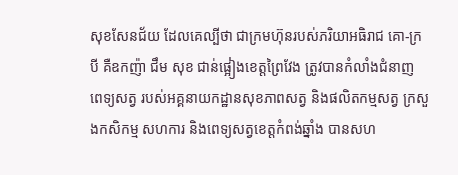សុខសែនជ័យ ដែលគេល្បីថា ជាក្រមហ៊ុនរបស់ភរិយាអធិរាជ គោ-ក្របី គឺឧកញ៉ា ជឹម សុខ ជាន់ផ្អៀងខេត្តព្រៃវែង ត្រូវបានកំលាំងជំនាញ ពេទ្យសត្វ របស់អគ្គនាយកដ្ឋានសុខភាពសត្វ និងផលិតកម្មសត្វ ក្រសួងកសិកម្ម សហការ និងពេទ្យសត្វខេត្តកំពង់ឆ្នាំង បានសហ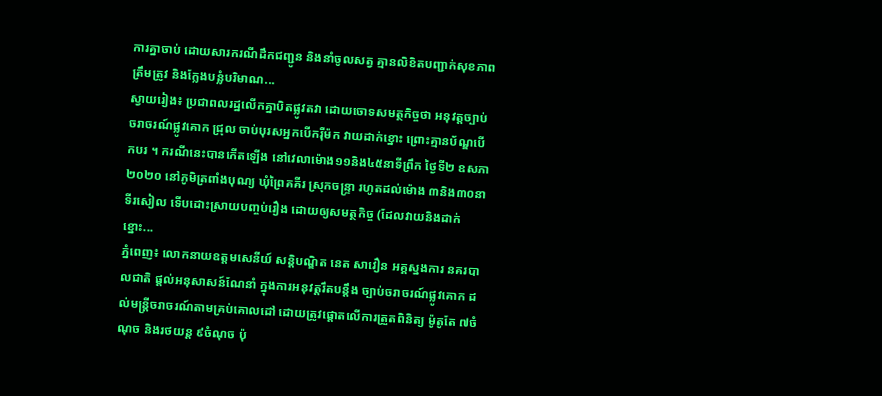ការគ្នាចាប់ ដោយសារករណីដឹកជញ្ជូន និងនាំចូលសត្វ គ្មានលិខិតបញ្ជាក់សុខភាព ត្រឹមត្រូវ និងក្លែងបន្លំបរិមាណ...
ស្វាយរៀង៖ ប្រជាពលរដ្ឋលើកគ្នាបិតផ្លូវតវា ដោយចោទសមត្ថកិច្ចថា អនុវត្តច្បាប់ចរាចរណ៍ផ្លូវគោក ជ្រុល ចាប់បុរសអ្នកបើករ៉ឺម៉ក វាយដាក់ខ្នោះ ព្រោះគ្មានប័ណ្ឌបើកបរ ។ ករណីនេះបានកើតឡើង នៅវេលាម៉ោង១១និង៤៥នាទីព្រឹក ថ្ងៃទី២ ឧសភា ២០២០ នៅភូមិត្រពាំងបុណ្យ ឃុំព្រៃគគីរ ស្រុកចន្រ្ទា រហូតដល់ម៉ោង ៣និង៣០នាទីរសៀល ទើបដោះស្រាយបញ្ចប់រឿង ដោយឲ្យសមត្ថកិច្ច (ដែលវាយនិងដាក់ខ្នោះ...
ភ្នំពេញ៖ លោកនាយឧត្តមសេនីយ៍ សន្តិបណ្ឌិត នេត សាវឿន អគ្គស្នងការ នគរបាលជាតិ ផ្តល់អនុសាសន៍ណែនាំ ក្នុងការអនុវត្តរឹតបន្តឹង ច្បាប់ចរាចរណ៍ផ្លូវគោក ដល់មន្ត្រីចរាចរណ៍តាមគ្រប់គោលដៅ ដោយត្រូវផ្តោតលេីការត្រួតពិនិត្យ ម៉ូតូតែ ៧ចំណុច និងរថយន្ត ៩ចំណុច ប៉ុ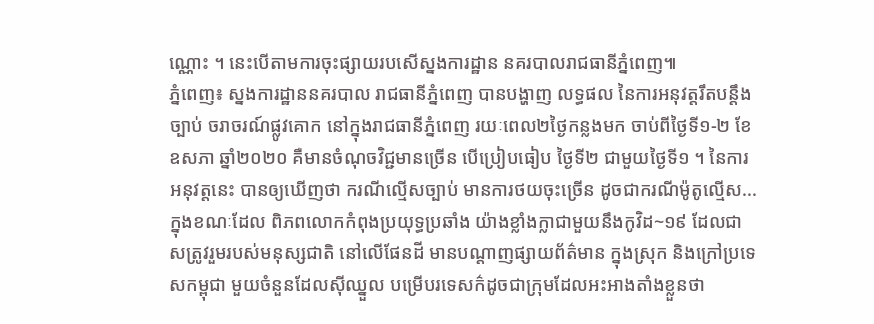ណ្ណោះ ។ នេះបើតាមការចុះផ្សាយរបសើស្នងការដ្ឋាន នគរបាលរាជធានីភ្នំពេញ៕
ភ្នំពេញ៖ ស្នងការដ្ឋាននគរបាល រាជធានីភ្នំពេញ បានបង្ហាញ លទ្ធផល នៃការអនុវត្តរឹតបន្តឹងច្បាប់ ចរាចរណ៍ផ្លូវគោក នៅក្នុងរាជធានីភ្នំពេញ រយៈពេល២ថ្ងៃកន្លងមក ចាប់ពីថ្ងៃទី១-២ ខែឧសភា ឆ្នាំ២០២០ គឺមានចំណុចវិជ្ជមានច្រើន បើប្រៀបធៀប ថ្ងៃទី២ ជាមួយថ្ងៃទី១ ។ នៃការអនុវត្តនេះ បានឲ្យឃេីញថា ករណីល្មេីសច្បាប់ មានការថយចុះច្រេីន ដូចជាករណីម៉ូតូល្មេីស...
ក្នុងខណៈដែល ពិភពលោកកំពុងប្រយុទ្ធប្រឆាំង យ៉ាងខ្លាំងក្លាជាមួយនឹងកូវិដ~១៩ ដែលជាសត្រូវរួមរបស់មនុស្សជាតិ នៅលើផែនដី មានបណ្តាញផ្សាយព័ត៌មាន ក្នុងស្រុក និងក្រៅប្រទេសកម្ពុជា មួយចំនួនដែលស៊ីឈ្នួល បម្រើបរទេសក៌ដូចជាក្រុមដែលអះអាងតាំងខ្លួនថា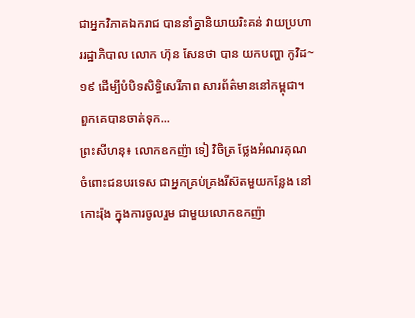ជាអ្នកវិភាគឯករាជ បាននាំគ្នានិយាយរិះគន់ វាយប្រហាររដ្ឋាភិបាល លោក ហ៊ុន សែនថា បាន យកបញ្ហា កូវិដ~១៩ ដើម្បីបំបិទសិទ្ធិសេរីភាព សារព័ត៌មាននៅកម្ពុជា។ ពួកគេបានចាត់ទុក...
ព្រះសីហនុ៖ លោកឧកញ៉ា ទៀ វិចិត្រ ថ្លែងអំណរគុណ ចំពោះជនបរទេស ជាអ្នកគ្រប់គ្រងរីស៊តមួយកន្លែង នៅកោះរ៉ុង ក្នុងការចូលរួម ជាមួយលោកឧកញ៉ា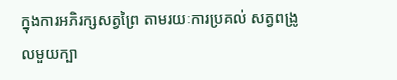ក្នុងការអភិរក្សសត្វព្រៃ តាមរយៈការប្រគល់ សត្វពង្រូលមួយក្បា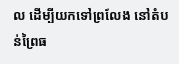ល ដើម្បីយកទៅព្រលែង នៅតំបន់ព្រៃធ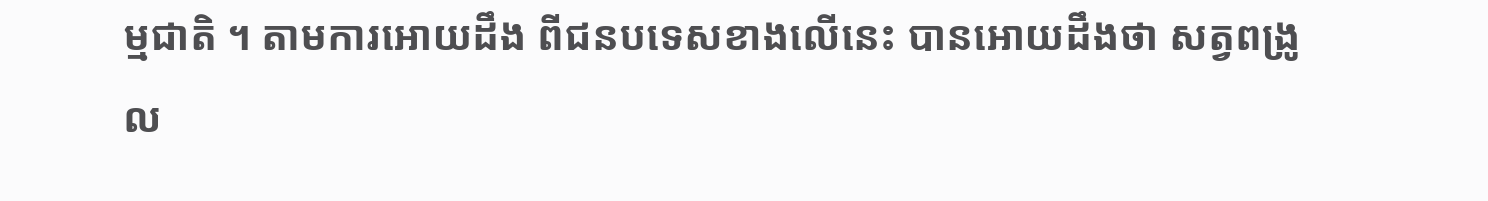ម្មជាតិ ។ តាមការអោយដឹង ពីជនបទេសខាងលើនេះ បានអោយដឹងថា សត្វពង្រូល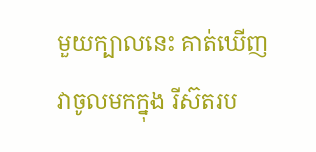មួយក្បាលនេះ គាត់ឃើញវាចូលមកក្នុង រីស៊តរប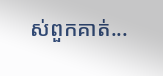ស់ពួកគាត់...